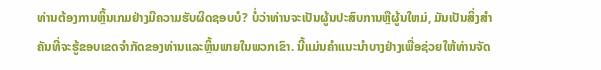ທ່ານຕ້ອງການຫຼິ້ນເກມຢ່າງມີຄວາມຮັບຜິດຊອບບໍ? ບໍ່ວ່າທ່ານຈະເປັນຜູ້ນປະສົບການຫຼືຜູ້ນໃຫມ່, ມັນເປັນສິ່ງສໍາຄັນທີ່ຈະຮູ້ຂອບເຂດຈໍາກັດຂອງທ່ານແລະຫຼິ້ນພາຍໃນພວກເຂົາ. ນີ້ແມ່ນຄໍາແນະນໍາບາງຢ່າງເພື່ອຊ່ວຍໃຫ້ທ່ານຈັດ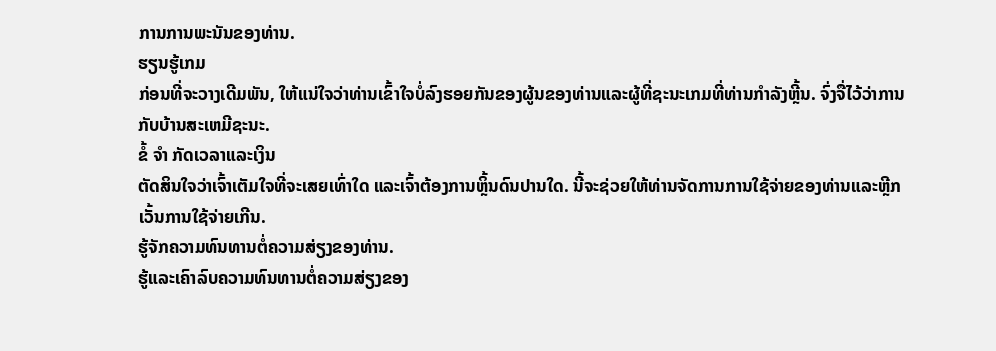ການການພະນັນຂອງທ່ານ.
ຮຽນຮູ້ເກມ
ກ່ອນທີ່ຈະວາງເດີມພັນ, ໃຫ້ແນ່ໃຈວ່າທ່ານເຂົ້າໃຈບໍ່ລົງຮອຍກັນຂອງຜູ້ນຂອງທ່ານແລະຜູ້ທີ່ຊະນະເກມທີ່ທ່ານກໍາລັງຫຼີ້ນ. ຈົ່ງຈື່ໄວ້ວ່າການກັບບ້ານສະເຫມີຊະນະ.
ຂໍ້ ຈຳ ກັດເວລາແລະເງິນ
ຕັດສິນໃຈວ່າເຈົ້າເຕັມໃຈທີ່ຈະເສຍເທົ່າໃດ ແລະເຈົ້າຕ້ອງການຫຼິ້ນດົນປານໃດ. ນີ້ຈະຊ່ວຍໃຫ້ທ່ານຈັດການການໃຊ້ຈ່າຍຂອງທ່ານແລະຫຼີກເວັ້ນການໃຊ້ຈ່າຍເກີນ.
ຮູ້ຈັກຄວາມທົນທານຕໍ່ຄວາມສ່ຽງຂອງທ່ານ.
ຮູ້ແລະເຄົາລົບຄວາມທົນທານຕໍ່ຄວາມສ່ຽງຂອງ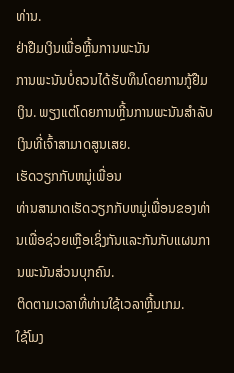ທ່ານ.
ຢ່າຢືມເງິນເພື່ອຫຼີ້ນການພະນັນ
ການພະນັນບໍ່ຄວນໄດ້ຮັບທຶນໂດຍການກູ້ຢືມເງິນ. ພຽງແຕ່ໂດຍການຫຼີ້ນການພະນັນສໍາລັບເງິນທີ່ເຈົ້າສາມາດສູນເສຍ.
ເຮັດວຽກກັບຫມູ່ເພື່ອນ
ທ່ານສາມາດເຮັດວຽກກັບຫມູ່ເພື່ອນຂອງທ່ານເພື່ອຊ່ວຍເຫຼືອເຊິ່ງກັນແລະກັນກັບແຜນການພະນັນສ່ວນບຸກຄົນ.
ຕິດຕາມເວລາທີ່ທ່ານໃຊ້ເວລາຫຼີ້ນເກມ.
ໃຊ້ໂມງ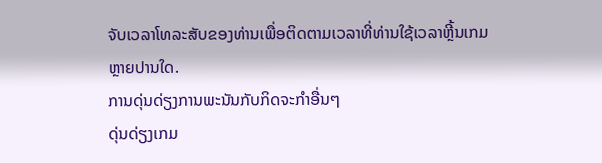ຈັບເວລາໂທລະສັບຂອງທ່ານເພື່ອຕິດຕາມເວລາທີ່ທ່ານໃຊ້ເວລາຫຼີ້ນເກມຫຼາຍປານໃດ.
ການດຸ່ນດ່ຽງການພະນັນກັບກິດຈະກໍາອື່ນໆ
ດຸ່ນດ່ຽງເກມ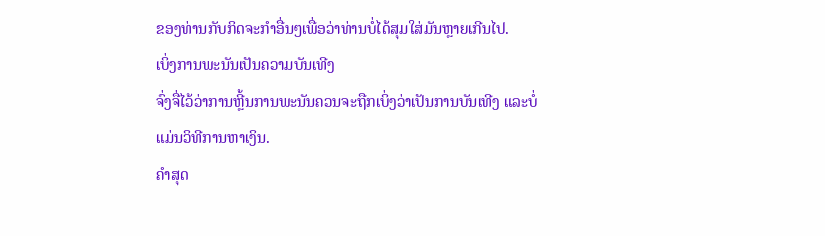ຂອງທ່ານກັບກິດຈະກໍາອື່ນໆເພື່ອວ່າທ່ານບໍ່ໄດ້ສຸມໃສ່ມັນຫຼາຍເກີນໄປ.
ເບິ່ງການພະນັນເປັນຄວາມບັນເທີງ
ຈົ່ງຈື່ໄວ້ວ່າການຫຼີ້ນການພະນັນຄວນຈະຖືກເບິ່ງວ່າເປັນການບັນເທີງ ແລະບໍ່ແມ່ນວິທີການຫາເງິນ.
ຄໍາສຸດ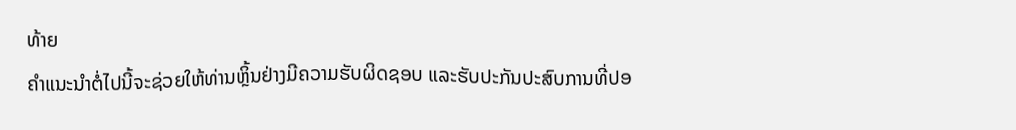ທ້າຍ
ຄຳແນະນຳຕໍ່ໄປນີ້ຈະຊ່ວຍໃຫ້ທ່ານຫຼິ້ນຢ່າງມີຄວາມຮັບຜິດຊອບ ແລະຮັບປະກັນປະສົບການທີ່ປອ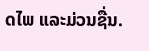ດໄພ ແລະມ່ວນຊື່ນ.